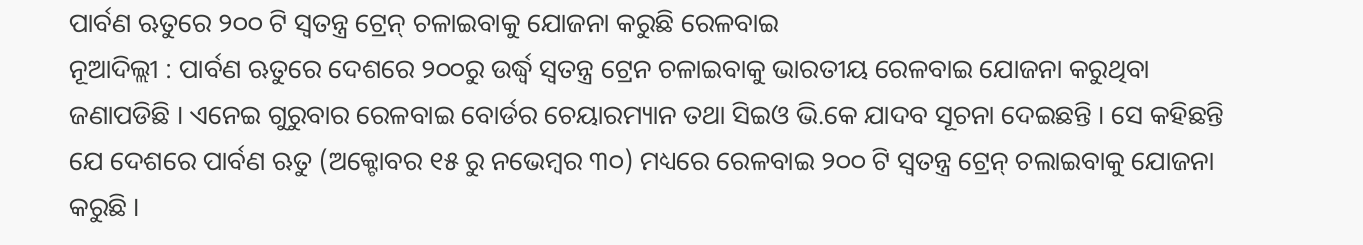ପାର୍ବଣ ଋତୁରେ ୨୦୦ ଟି ସ୍ବତନ୍ତ୍ର ଟ୍ରେନ୍ ଚଳାଇବାକୁ ଯୋଜନା କରୁଛି ରେଳବାଇ
ନୂଆଦିଲ୍ଲୀ : ପାର୍ବଣ ଋତୁରେ ଦେଶରେ ୨୦୦ରୁ ଉର୍ଦ୍ଧ୍ବ ସ୍ବତନ୍ତ୍ର ଟ୍ରେନ ଚଳାଇବାକୁ ଭାରତୀୟ ରେଳବାଇ ଯୋଜନା କରୁଥିବା ଜଣାପଡିଛି । ଏନେଇ ଗୁରୁବାର ରେଳବାଇ ବୋର୍ଡର ଚେୟାରମ୍ୟାନ ତଥା ସିଇଓ ଭି.କେ ଯାଦବ ସୂଚନା ଦେଇଛନ୍ତି । ସେ କହିଛନ୍ତି ଯେ ଦେଶରେ ପାର୍ବଣ ଋତୁ (ଅକ୍ଟୋବର ୧୫ ରୁ ନଭେମ୍ବର ୩୦) ମଧ୍ୟରେ ରେଳବାଇ ୨୦୦ ଟି ସ୍ବତନ୍ତ୍ର ଟ୍ରେନ୍ ଚଲାଇବାକୁ ଯୋଜନା କରୁଛି ।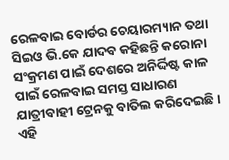ରେଳବାଇ ବୋର୍ଡର ଚେୟାରମ୍ୟାନ ତଥା ସିଇଓ ଭି.କେ ଯାଦବ କହିଛନ୍ତି କରୋନା ସଂକ୍ରମଣ ପାଇଁ ଦେଶରେ ଅନିର୍ଦ୍ଦିଷ୍ଟ କାଳ ପାଇଁ ରେଳବାଇ ସମସ୍ତ ସାଧାରଣ ଯାତ୍ରୀବାହୀ ଟ୍ରେନକୁ ବାତିଲ କରିଦେଇଛି। ଏହି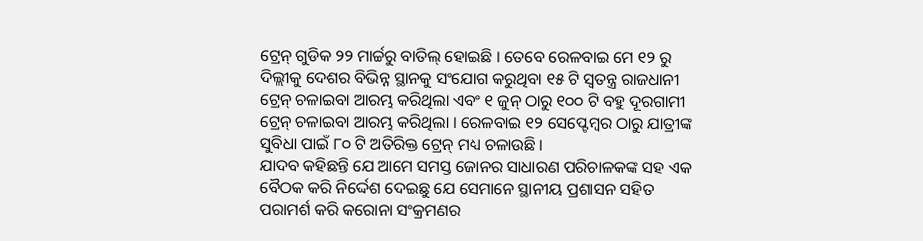ଟ୍ରେନ୍ ଗୁଡିକ ୨୨ ମାର୍ଚ୍ଚରୁ ବାତିଲ୍ ହୋଇଛି । ତେବେ ରେଳବାଇ ମେ ୧୨ ରୁ ଦିଲ୍ଲୀକୁ ଦେଶର ବିଭିନ୍ନ ସ୍ଥାନକୁ ସଂଯୋଗ କରୁଥିବା ୧୫ ଟି ସ୍ୱତନ୍ତ୍ର ରାଜଧାନୀ ଟ୍ରେନ୍ ଚଳାଇବା ଆରମ୍ଭ କରିଥିଲା ଏବଂ ୧ ଜୁନ୍ ଠାରୁ ୧୦୦ ଟି ବହୁ ଦୂରଗାମୀ ଟ୍ରେନ୍ ଚଳାଇବା ଆରମ୍ଭ କରିଥିଲା । ରେଳବାଇ ୧୨ ସେପ୍ଟେମ୍ବର ଠାରୁ ଯାତ୍ରୀଙ୍କ ସୁବିଧା ପାଇଁ ୮୦ ଟି ଅତିରିକ୍ତ ଟ୍ରେନ୍ ମଧ୍ୟ ଚଳାଉଛି ।
ଯାଦବ କହିଛନ୍ତି ଯେ ଆମେ ସମସ୍ତ ଜୋନର ସାଧାରଣ ପରିଚାଳକଙ୍କ ସହ ଏକ ବୈଠକ କରି ନିର୍ଦ୍ଦେଶ ଦେଇଛୁ ଯେ ସେମାନେ ସ୍ଥାନୀୟ ପ୍ରଶାସନ ସହିତ ପରାମର୍ଶ କରି କରୋନା ସଂକ୍ରମଣର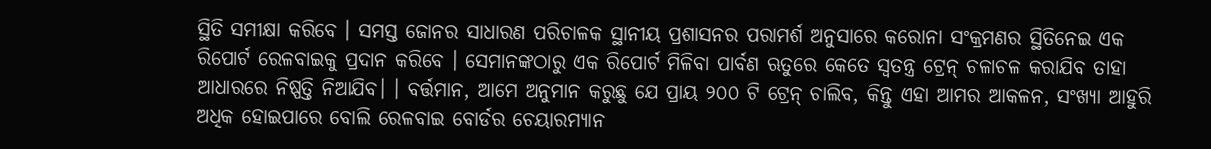ସ୍ଥିତି ସମୀକ୍ଷା କରିବେ । ସମସ୍ତ ଜୋନର ସାଧାରଣ ପରିଚାଳକ ସ୍ଥାନୀୟ ପ୍ରଶାସନର ପରାମର୍ଶ ଅନୁସାରେ କରୋନା ସଂକ୍ରମଣର ସ୍ଥିତିନେଇ ଏକ ରିପୋର୍ଟ ରେଳବାଇକୁ ପ୍ରଦାନ କରିବେ । ସେମାନଙ୍କଠାରୁ ଏକ ରିପୋର୍ଟ ମିଳିବା ପାର୍ବଣ ଋତୁରେ କେତେ ସ୍ୱତନ୍ତ୍ର ଟ୍ରେନ୍ ଚଳାଚଳ କରାଯିବ ତାହା ଆଧାରରେ ନିଷ୍ପତ୍ତି ନିଆଯିବ। । ବର୍ତ୍ତମାନ, ଆମେ ଅନୁମାନ କରୁଛୁ ଯେ ପ୍ରାୟ ୨୦୦ ଟି ଟ୍ରେନ୍ ଚାଲିବ, କିନ୍ତୁ ଏହା ଆମର ଆକଳନ, ସଂଖ୍ୟା ଆହୁରି ଅଧିକ ହୋଇପାରେ ବୋଲି ରେଳବାଇ ବୋର୍ଡର ଚେୟାରମ୍ୟାନ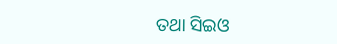ତଥା ସିଇଓ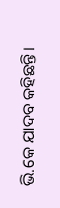ଭି.କେ ଯାଦବ କହିଛନ୍ତି।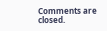Comments are closed.